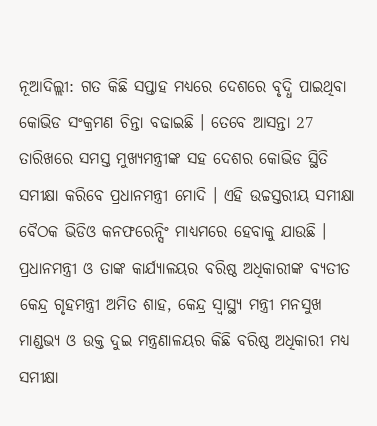ନୂଆଦିଲ୍ଲୀ: ଗତ କିଛି ସପ୍ତାହ ମଧ୍ୟରେ ଦେଶରେ ବୃଦ୍ଧି ପାଇଥିବା କୋଭିଡ ସଂକ୍ରମଣ ଚିନ୍ତା ବଢାଇଛି । ତେବେ ଆସନ୍ତା 27 ତାରିଖରେ ସମସ୍ତ ମୁଖ୍ୟମନ୍ତ୍ରୀଙ୍କ ସହ ଦେଶର କୋଭିଡ ସ୍ଥିତି ସମୀକ୍ଷା କରିବେ ପ୍ରଧାନମନ୍ତ୍ରୀ ମୋଦି । ଏହି ଉଚ୍ଚସ୍ତରୀୟ ସମୀକ୍ଷା ବୈଠକ ଭିଡିଓ କନଫରେନ୍ସିଂ ମାଧ୍ୟମରେ ହେବାକୁ ଯାଉଛି । ପ୍ରଧାନମନ୍ତ୍ରୀ ଓ ତାଙ୍କ କାର୍ଯ୍ୟାଳୟର ବରିଷ୍ଠ ଅଧିକାରୀଙ୍କ ବ୍ୟତୀତ କେନ୍ଦ୍ର ଗୃହମନ୍ତ୍ରୀ ଅମିତ ଶାହ, କେନ୍ଦ୍ର ସ୍ବାସ୍ଥ୍ୟ ମନ୍ତ୍ରୀ ମନସୁଖ ମାଣ୍ଡଭ୍ୟ ଓ ଉକ୍ତ ଦୁଇ ମନ୍ତ୍ରଣାଳୟର କିଛି ବରିଷ୍ଠ ଅଧିକାରୀ ମଧ୍ୟ ସମୀକ୍ଷା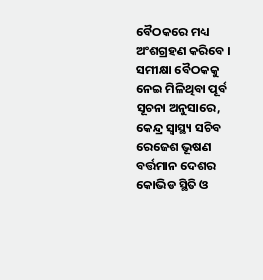ବୈଠକରେ ମଧ୍ୟ ଅଂଶଗ୍ରହଣ କରିବେ ।
ସମୀକ୍ଷା ବୈଠକକୁ ନେଇ ମିଳିଥିବା ପୂର୍ବ ସୂଚନା ଅନୁସାରେ, କେନ୍ଦ୍ର ସ୍ବାସ୍ଥ୍ୟ ସଚିବ ରେଜେଶ ଭୂଷଣ ବର୍ତ୍ତମାନ ଦେଶର କୋଭିଡ ସ୍ଥିତି ଓ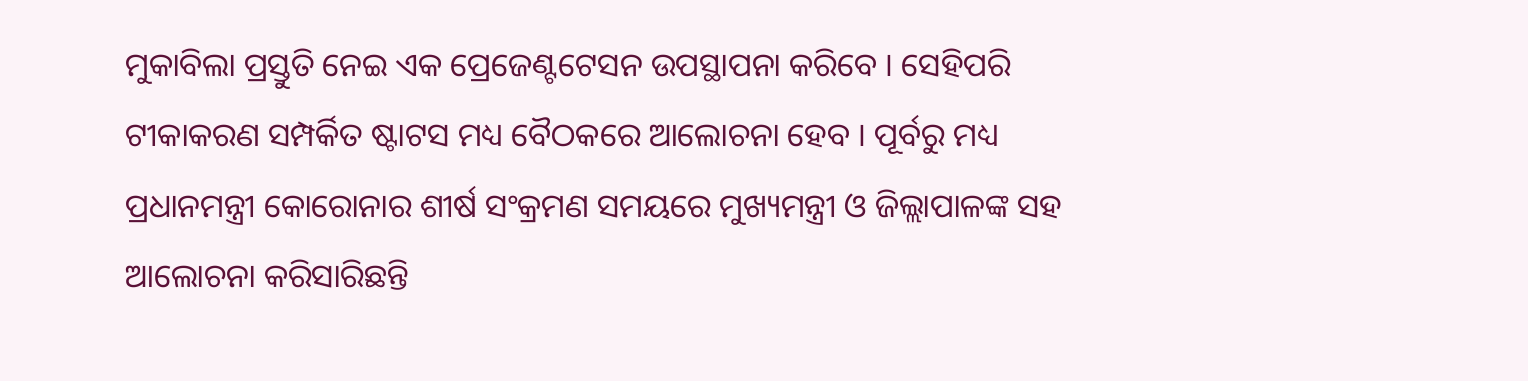ମୁକାବିଲା ପ୍ରସ୍ତୁତି ନେଇ ଏକ ପ୍ରେଜେଣ୍ଟଟେସନ ଉପସ୍ଥାପନା କରିବେ । ସେହିପରି ଟୀକାକରଣ ସମ୍ପର୍କିତ ଷ୍ଟାଟସ ମଧ୍ୟ ବୈଠକରେ ଆଲୋଚନା ହେବ । ପୂର୍ବରୁ ମଧ୍ୟ ପ୍ରଧାନମନ୍ତ୍ରୀ କୋରୋନାର ଶୀର୍ଷ ସଂକ୍ରମଣ ସମୟରେ ମୁଖ୍ୟମନ୍ତ୍ରୀ ଓ ଜିଲ୍ଲାପାଳଙ୍କ ସହ ଆଲୋଚନା କରିସାରିଛନ୍ତି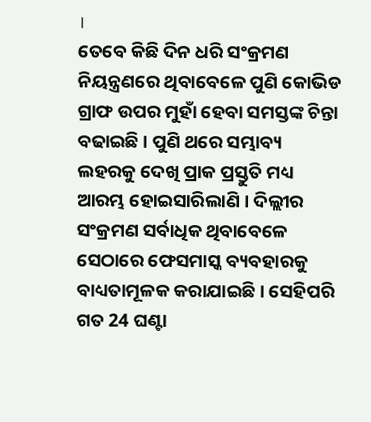।
ତେବେ କିଛି ଦିନ ଧରି ସଂକ୍ରମଣ ନିୟନ୍ତ୍ରଣରେ ଥିବାବେଳେ ପୁଣି କୋଭିଡ ଗ୍ରାଫ ଉପର ମୁହାଁ ହେବା ସମସ୍ତଙ୍କ ଚିନ୍ତା ବଢାଇଛି । ପୁଣି ଥରେ ସମ୍ଭାବ୍ୟ ଲହରକୁ ଦେଖି ପ୍ରାକ ପ୍ରସ୍ତୁତି ମଧ୍ୟ ଆରମ୍ଭ ହୋଇସାରିଲାଣି । ଦିଲ୍ଲୀର ସଂକ୍ରମଣ ସର୍ବାଧିକ ଥିବାବେଳେ ସେଠାରେ ଫେସମାସ୍କ ବ୍ୟବହାରକୁ ବାଧ୍ୟତାମୂଳକ କରାଯାଇଛି । ସେହିପରି ଗତ 24 ଘଣ୍ଟା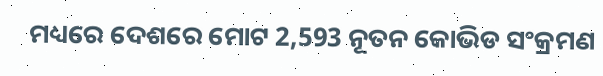ମଧ୍ୟରେ ଦେଶରେ ମୋଟ 2,593 ନୂତନ କୋଭିଡ ସଂକ୍ରମଣ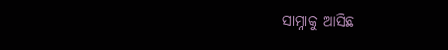ସାମ୍ନାକୁ ଆସିଛ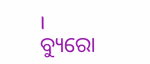।
ବ୍ୟୁରୋ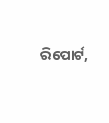ରିପୋର୍ଟ,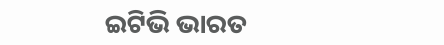ଇଟିଭି ଭାରତ